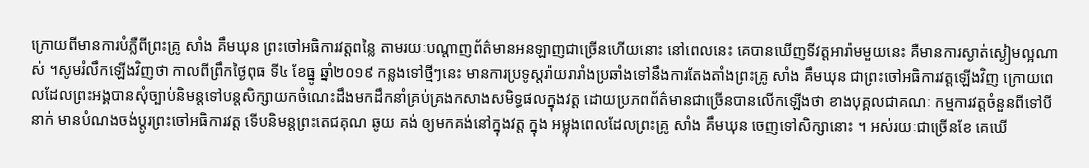ក្រោយពីមានការបំភ្លឺពីព្រះគ្រូ សាំង គឹមឃុន ព្រះចៅអធិការវត្តពន្លៃ តាមរយៈបណ្តាញព័ត៌មានអនឡាញជាច្រើនហើយនោះ នៅពេលនេះ គេបានឃើញទីវត្តអារ៉ាមមួយនេះ គឺមានការស្ងាត់ស្ងៀមល្អណាស់ ។សូមរំលឹកឡើងវិញថា កាលពីព្រឹកថ្ងៃពុធ ទី៤ ខែធ្នូ ឆ្នាំ២០១៩ កន្លងទៅថ្មីៗនេះ មានការប្រទូស្តរ៉ាយរារាំងប្រឆាំងទៅនឹងការតែងតាំងព្រះគ្រូ សាំង គឹមឃុន ជាព្រះចៅអធិការវត្តឡើងវិញ ក្រោយពេលដែលព្រះអង្គបានសុំច្បាប់និមន្តទៅបន្តសិក្សាយកចំណេះដឹងមកដឹកនាំគ្រប់គ្រងកសាងសមិទ្ធផលក្នុងវត្ត ដោយប្រភពព័ត៌មានជាច្រើនបានលើកឡើងថា ខាងបុគ្គលជាគណៈ កម្មការវត្តចំនួនពីទៅបីនាក់ មានបំណងចង់ប្តូរព្រះចៅអធិការវត្ត ទើបនិមន្តព្រះតេជគុណ ឆូយ គង់ ឲ្យមកគង់នៅក្នុងវត្ត ក្នុង អម្លុងពេលដែលព្រះគ្រូ សាំង គឹមឃុន ចេញទៅសិក្សានោះ ។ អស់រយៈជាច្រើនខែ គេឃើ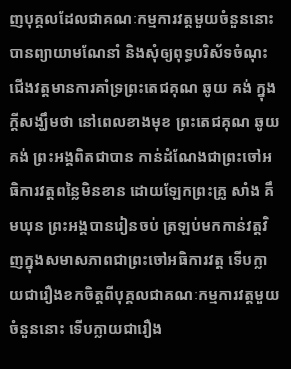ញបុគ្គលដែលជាគណៈកម្មការវត្តមួយចំនួននោះ បានព្យាយាមណែនាំ និងសុំឲ្យពុទ្ធបរិស័ទចំណុះជើងវត្តមានការគាំទ្រព្រះតេជគុណ ឆូយ គង់ ក្នុងក្តីសង្ឃឹមថា នៅពេលខាងមុខ ព្រះតេជគុណ ឆូយ គង់ ព្រះអង្គពិតជាបាន កាន់ដំណែងជាព្រះចៅអធិការវត្តពន្លៃមិនខាន ដោយឡែកព្រះគ្រូ សាំង គឹមឃុន ព្រះអង្គបានរៀនចប់ ត្រឡប់មកកាន់វត្តវិញក្នុងសមាសភាពជាព្រះចៅអធិការវត្ត ទើបក្លាយជារឿងខកចិត្តពីបុគ្គលជាគណៈកម្មការវត្តមួយចំនួននោះ ទើបក្លាយជារឿង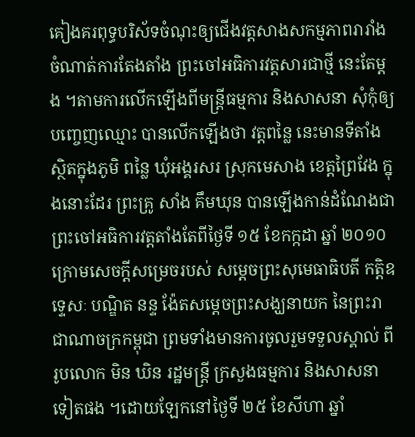គៀងគរពុទ្ធបរិស័ទចំណុះឲ្យជើងវត្តសាងសកម្មភាពរារាំងចំណាត់ការតែងតាំង ព្រះចៅអធិការវត្តសារជាថ្មី នេះតែម្តង ។តាមការលើកឡើងពីមន្ត្រីធម្មការ និងសាសនា សុំកុំឲ្យបញ្ចេញឈ្មោះ បានលើកឡើងថា វត្តពន្លៃ នេះមានទីតាំងស្ថិតក្នុងភូមិ ពន្លៃ ឃុំអង្គរសរ ស្រុកមេសាង ខេត្តព្រៃវែង ក្នុងនោះដែរ ព្រះគ្រូ សាំង គឹមឃុន បានឡើងកាន់ដំណែងជាព្រះចៅអធិការវត្តតាំងតែពីថ្ងៃទី ១៥ ខែកក្កដា ឆ្នាំ ២០១០ ក្រោមសេចក្តីសម្រេចរបស់ សម្តេចព្រះសុមេធាធិបតី កត្តិឧទ្ទេសៈ បណ្ឌិត នន្ទ ង៉ែតសម្តេចព្រះសង្ឃនាយក នៃព្រះរាជាណាចក្រកម្ពុជា ព្រមទាំងមានការចូលរួមទទួលស្គាល់ ពីរូបលោក មិន ឃិន រដ្ឋមន្ត្រី ក្រសួងធម្មការ និងសាសនា ទៀតផង ។ដោយឡែកនៅថ្ងៃទី ២៥ ខែសីហា ឆ្នាំ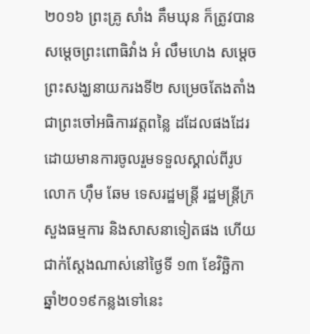២០១៦ ព្រះគ្រូ សាំង គឹមឃុន ក៏ត្រូវបានសម្តេចព្រះពោធិវាំង អំ លឹមហេង សម្តេច ព្រះសង្ឃនាយករងទី២ សម្រេចតែងតាំងជាព្រះចៅអធិការវត្តពន្លៃ ដដែលផងដែរ ដោយមានការចូលរួមទទួលស្គាល់ពីរូប លោក ហ៊ឹម ឆែម ទេសរដ្ឋមន្ត្រី រដ្ឋមន្ត្រីក្រសួងធម្មការ និងសាសនាទៀតផង ហើយជាក់ស្តែងណាស់នៅថ្ងៃទី ១៣ ខែវិច្ឆិកា ឆ្នាំ២០១៩កន្លងទៅនេះ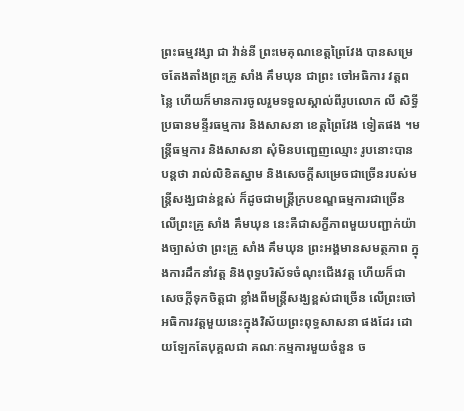ព្រះធម្មវង្សា ជា វ៉ាន់នី ព្រះមេគុណខេត្តព្រៃវែង បានសម្រេចតែងតាំងព្រះគ្រូ សាំង គឹមឃុន ជាព្រះ ចៅអធិការ វត្តពន្លៃ ហើយក៏មានការចូលរួមទទួលស្គាល់ពីរូបលោក លី សិទ្ធី ប្រធានមន្ទីរធម្មការ និងសាសនា ខេត្តព្រៃវែង ទៀតផង ។មន្ត្រីធម្មការ និងសាសនា សុំមិនបញ្ជេញឈ្មោះ រូបនោះបានបន្តថា រាល់លិខិតស្នាម និងសេចក្តីសម្រេចជាច្រើនរបស់មន្ត្រីសង្ឃជាន់ខ្ពស់ ក៏ដូចជាមន្ត្រីក្របខណ្ឌធម្មការជាច្រើនលើព្រះគ្រូ សាំង គឹមឃុន នេះគឺជាសក្ខីភាពមួយបញ្ជាក់យ៉ាងច្បាស់ថា ព្រះគ្រូ សាំង គឹមឃុន ព្រះអង្គមានសមត្ថភាព ក្នុងការដឹកនាំវត្ត និងពុទ្ធបរិស័ទចំណុះជើងវត្ត ហើយក៏ជាសេចក្តីទុកចិត្តជា ខ្លាំងពីមន្ត្រីសង្ឃខ្ពស់ជាច្រើន លើព្រះចៅអធិការវត្តមួយនេះក្នុងវិស័យព្រះពុទ្ធសាសនា ផងដែរ ដោយឡែកតែបុគ្គលជា គណៈកម្មការមួយចំនួន ច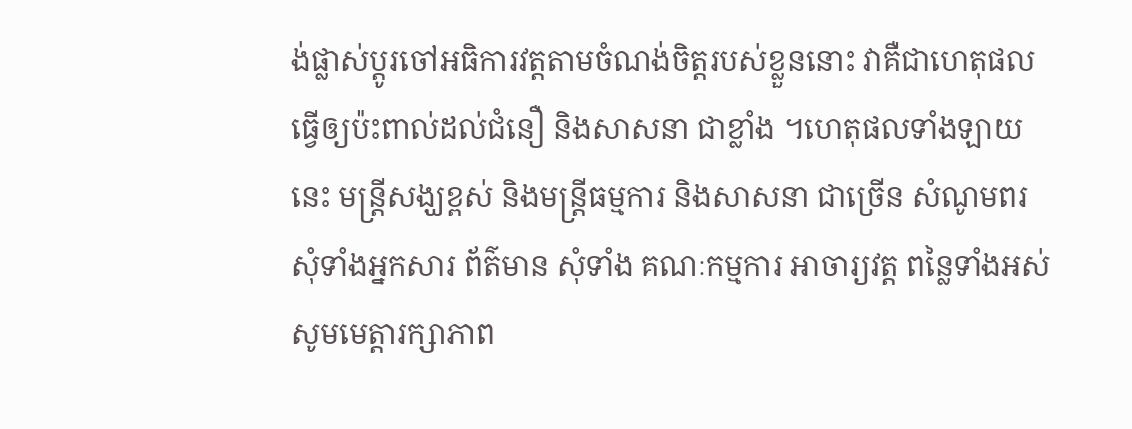ង់ផ្លាស់ប្តូរចៅអធិការវត្តតាមចំណង់ចិត្តរបស់ខ្លួននោះ វាគឺជាហេតុផលធ្វើឲ្យប៉ះពាល់ដល់ជំនឿ និងសាសនា ជាខ្លាំង ។ហេតុផលទាំងឡាយនេះ មន្ត្រីសង្ឃខ្ពស់ និងមន្ត្រីធម្មការ និងសាសនា ជាច្រើន សំណូមពរសុំទាំងអ្នកសារ ព័ត៌មាន សុំទាំង គណៈកម្មការ អាចារ្យវត្ត ពន្លៃទាំងអស់ សូមមេត្តារក្សាភាព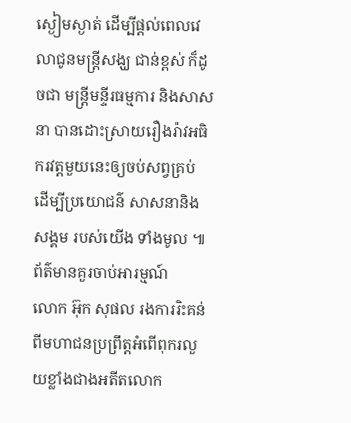ស្ងៀមស្ងាត់ ដើម្បីផ្តល់ពេលវេលាជូនមន្ត្រីសង្ឃ ជាន់ខ្ពស់ ក៏ដូចជា មន្ត្រីមន្ទីរធម្មការ និងសាសនា បានដោះស្រាយរឿងរ៉ាវអធិករវត្តមួយនេះឲ្យចប់សព្វគ្រប់ ដើម្បីប្រយោជន៌ សាសនានិងសង្គម របស់យើង ទាំងមូល ៕
ព័ត៌មានគួរចាប់អារម្មណ៍
លោក អ៊ុក សុផល រងការរិះគន់ពីមហាជនប្រព្រឹត្តអំពើពុករលួយខ្លាំងជាងអតីតលោក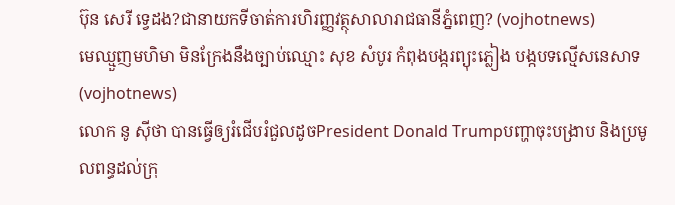ប៊ុន សេរី ទ្វេដង?ជានាយកទីចាត់ការហិរញ្ញវត្ថុសាលារាជធានីភ្នំពេញ? (vojhotnews)
មេឈ្មួញមហិមា មិនក្រែងនឹងច្បាប់ឈ្មោះ សុខ សំបូរ កំពុងបង្ករព្យុះភ្លៀង បង្កបទល្មើសនេសាទ (vojhotnews)
លោក នូ សុីថា បានធ្វើឲ្យរំជើបរំជួលដូចPresident Donald Trumpបញ្ហាចុះបង្រាប និងប្រមូលពន្ធដល់ក្រុ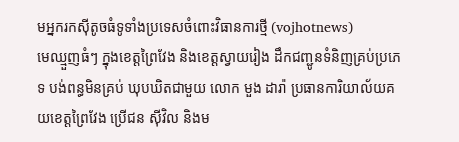មអ្នករកស៊ីតូចធំទូទាំងប្រទេសចំពោះវិធានការថ្មី (vojhotnews)
មេឈ្មួញធំៗ ក្នុងខេត្តព្រៃវែង និងខេត្តស្វាយរៀង ដឹកជញ្ជូនទំនិញគ្រប់ប្រភេទ បង់ពន្ធមិនគ្រប់ ឃុបឃិតជាមួយ លោក មួង ដារ៉ា ប្រធានការិយាល័យគយខេត្តព្រៃវែង ប្រេីជន សុីវិល និងម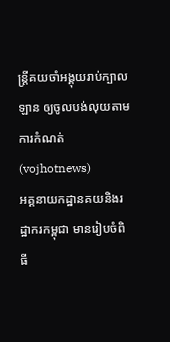ន្ត្រីគយចាំអង្គុយរាប់ក្បាលឡាន ឲ្យចូលបង់លុយតាមការកំណត់ (vojhotnews)
អគ្គនាយកដ្ឋានគយនិងរដ្ឋាករកម្ពុជា មានរៀបចំពិធី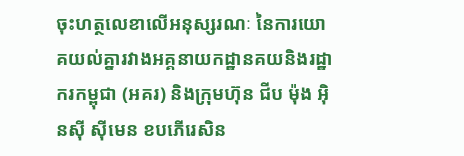ចុះហត្ថលេខាលើអនុស្សរណៈ នៃការយោគយល់គ្នារវាងអគ្គនាយកដ្ឋានគយនិងរដ្ឋាករកម្ពុជា (អគរ) និងក្រុមហ៊ុន ជីប ម៉ុង អ៊ិនស៊ី ស៊ីមេន ខបភើរេសិន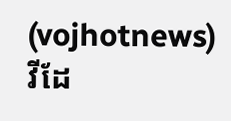(vojhotnews)
វីដែ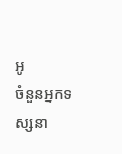អូ
ចំនួនអ្នកទស្សនា